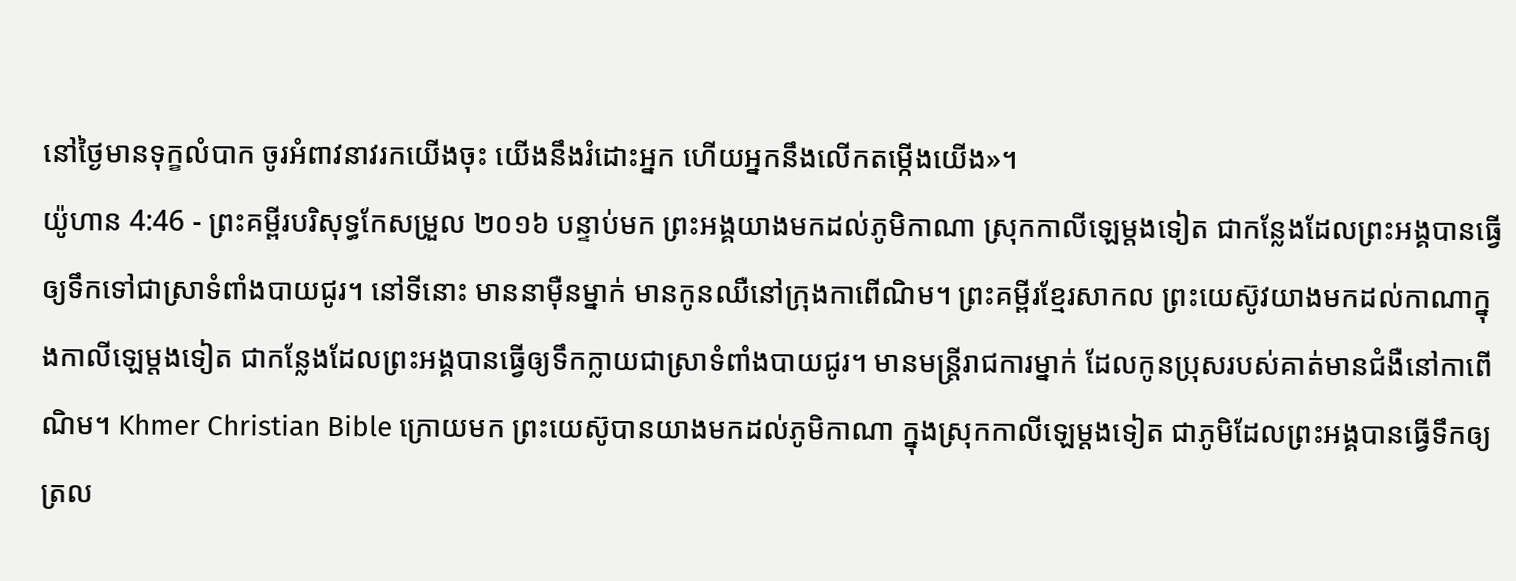នៅថ្ងៃមានទុក្ខលំបាក ចូរអំពាវនាវរកយើងចុះ យើងនឹងរំដោះអ្នក ហើយអ្នកនឹងលើកតម្កើងយើង»។
យ៉ូហាន 4:46 - ព្រះគម្ពីរបរិសុទ្ធកែសម្រួល ២០១៦ បន្ទាប់មក ព្រះអង្គយាងមកដល់ភូមិកាណា ស្រុកកាលីឡេម្តងទៀត ជាកន្លែងដែលព្រះអង្គបានធ្វើឲ្យទឹកទៅជាស្រាទំពាំងបាយជូរ។ នៅទីនោះ មាននាម៉ឺនម្នាក់ មានកូនឈឺនៅក្រុងកាពើណិម។ ព្រះគម្ពីរខ្មែរសាកល ព្រះយេស៊ូវយាងមកដល់កាណាក្នុងកាលីឡេម្ដងទៀត ជាកន្លែងដែលព្រះអង្គបានធ្វើឲ្យទឹកក្លាយជាស្រាទំពាំងបាយជូរ។ មានមន្ត្រីរាជការម្នាក់ ដែលកូនប្រុសរបស់គាត់មានជំងឺនៅកាពើណិម។ Khmer Christian Bible ក្រោយមក ព្រះយេស៊ូបានយាងមកដល់ភូមិកាណា ក្នុងស្រុកកាលីឡេម្តងទៀត ជាភូមិដែលព្រះអង្គបានធ្វើទឹកឲ្យត្រល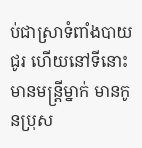ប់ជាស្រាទំពាំងបាយជូរ ហើយនៅទីនោះមានមន្ត្រីម្នាក់ មានកូនប្រុស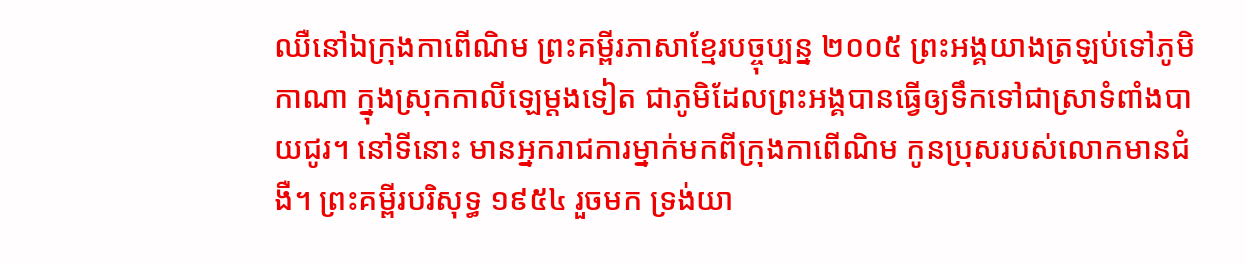ឈឺនៅឯក្រុងកាពើណិម ព្រះគម្ពីរភាសាខ្មែរបច្ចុប្បន្ន ២០០៥ ព្រះអង្គយាងត្រឡប់ទៅភូមិកាណា ក្នុងស្រុកកាលីឡេម្ដងទៀត ជាភូមិដែលព្រះអង្គបានធ្វើឲ្យទឹកទៅជាស្រាទំពាំងបាយជូរ។ នៅទីនោះ មានអ្នករាជការម្នាក់មកពីក្រុងកាពើណិម កូនប្រុសរបស់លោកមានជំងឺ។ ព្រះគម្ពីរបរិសុទ្ធ ១៩៥៤ រួចមក ទ្រង់យា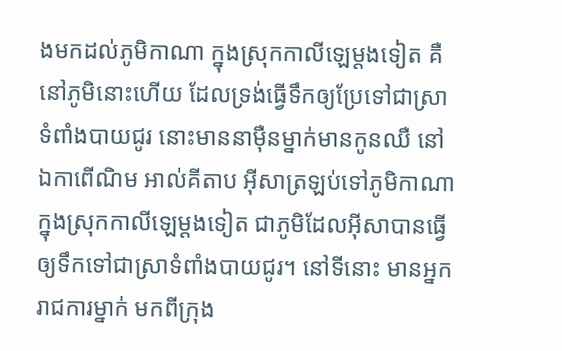ងមកដល់ភូមិកាណា ក្នុងស្រុកកាលីឡេម្តងទៀត គឺនៅភូមិនោះហើយ ដែលទ្រង់ធ្វើទឹកឲ្យប្រែទៅជាស្រាទំពាំងបាយជូរ នោះមាននាម៉ឺនម្នាក់មានកូនឈឺ នៅឯកាពើណិម អាល់គីតាប អ៊ីសាត្រឡប់ទៅភូមិកាណា ក្នុងស្រុកកាលីឡេម្ដងទៀត ជាភូមិដែលអ៊ីសាបានធ្វើឲ្យទឹកទៅជាស្រាទំពាំងបាយជូរ។ នៅទីនោះ មានអ្នករាជការម្នាក់ មកពីក្រុង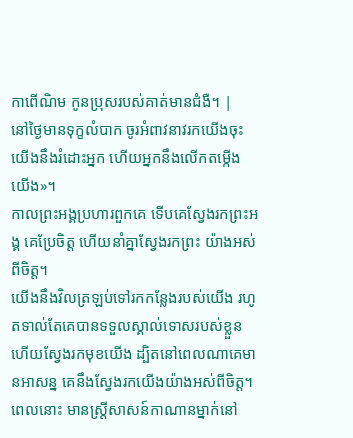កាពើណិម កូនប្រុសរបស់គាត់មានជំងឺ។ |
នៅថ្ងៃមានទុក្ខលំបាក ចូរអំពាវនាវរកយើងចុះ យើងនឹងរំដោះអ្នក ហើយអ្នកនឹងលើកតម្កើងយើង»។
កាលព្រះអង្គប្រហារពួកគេ ទើបគេស្វែងរកព្រះអង្គ គេប្រែចិត្ត ហើយនាំគ្នាស្វែងរកព្រះ យ៉ាងអស់ពីចិត្ត។
យើងនឹងវិលត្រឡប់ទៅរកកន្លែងរបស់យើង រហូតទាល់តែគេបានទទួលស្គាល់ទោសរបស់ខ្លួន ហើយស្វែងរកមុខយើង ដ្បិតនៅពេលណាគេមានអាសន្ន គេនឹងស្វែងរកយើងយ៉ាងអស់ពីចិត្ត។
ពេលនោះ មានស្ត្រីសាសន៍កាណានម្នាក់នៅ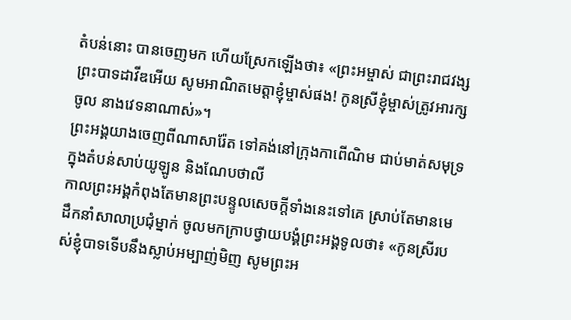តំបន់នោះ បានចេញមក ហើយស្រែកឡើងថា៖ «ព្រះអម្ចាស់ ជាព្រះរាជវង្សព្រះបាទដាវីឌអើយ សូមអាណិតមេត្តាខ្ញុំម្ចាស់ផង! កូនស្រីខ្ញុំម្ចាស់ត្រូវអារក្សចូល នាងវេទនាណាស់»។
ព្រះអង្គយាងចេញពីណាសារ៉ែត ទៅគង់នៅក្រុងកាពើណិម ជាប់មាត់សមុទ្រក្នុងតំបន់សាប់យូឡូន និងណែបថាលី
កាលព្រះអង្គកំពុងតែមានព្រះបន្ទូលសេចក្តីទាំងនេះទៅគេ ស្រាប់តែមានមេដឹកនាំសាលាប្រជុំម្នាក់ ចូលមកក្រាបថ្វាយបង្គំព្រះអង្គទូលថា៖ «កូនស្រីរបស់ខ្ញុំបាទទើបនឹងស្លាប់អម្បាញ់មិញ សូមព្រះអ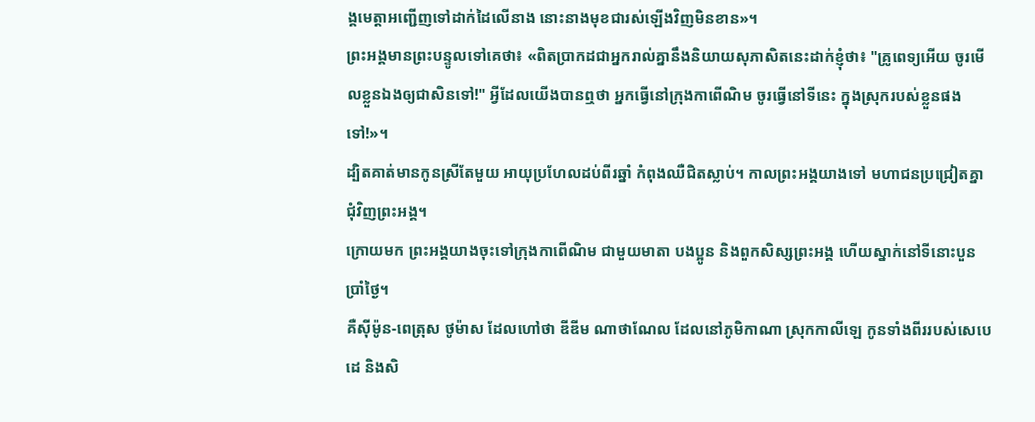ង្គមេត្តាអញ្ជើញទៅដាក់ដៃលើនាង នោះនាងមុខជារស់ឡើងវិញមិនខាន»។
ព្រះអង្គមានព្រះបន្ទូលទៅគេថា៖ «ពិតប្រាកដជាអ្នករាល់គ្នានឹងនិយាយសុភាសិតនេះដាក់ខ្ញុំថា៖ "គ្រូពេទ្យអើយ ចូរមើលខ្លួនឯងឲ្យជាសិនទៅ!" អ្វីដែលយើងបានឮថា អ្នកធ្វើនៅក្រុងកាពើណិម ចូរធ្វើនៅទីនេះ ក្នុងស្រុករបស់ខ្លួនផងទៅ!»។
ដ្បិតគាត់មានកូនស្រីតែមួយ អាយុប្រហែលដប់ពីរឆ្នាំ កំពុងឈឺជិតស្លាប់។ កាលព្រះអង្គយាងទៅ មហាជនប្រជ្រៀតគ្នាជុំវិញព្រះអង្គ។
ក្រោយមក ព្រះអង្គយាងចុះទៅក្រុងកាពើណិម ជាមួយមាតា បងប្អូន និងពួកសិស្សព្រះអង្គ ហើយស្នាក់នៅទីនោះបួនប្រាំថ្ងៃ។
គឺស៊ីម៉ូន-ពេត្រុស ថូម៉ាស ដែលហៅថា ឌីឌីម ណាថាណែល ដែលនៅភូមិកាណា ស្រុកកាលីឡេ កូនទាំងពីររបស់សេបេដេ និងសិ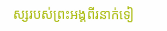ស្សរបស់ព្រះអង្គពីរនាក់ទៀ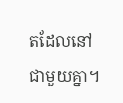តដែលនៅជាមួយគ្នា។